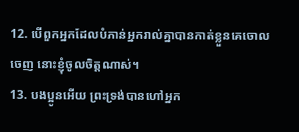12. បើពួកអ្នកដែលបំភាន់អ្នករាល់គ្នាបានកាត់ខ្លួនគេចោលចេញ នោះខ្ញុំចូលចិត្តណាស់។
13. បងប្អូនអើយ ព្រះទ្រង់បានហៅអ្នក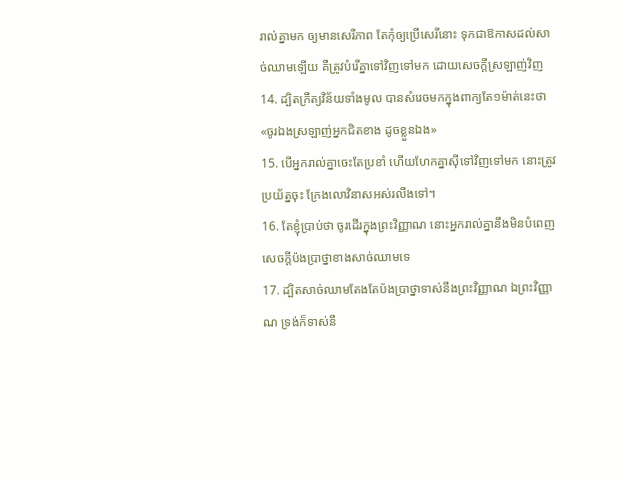រាល់គ្នាមក ឲ្យមានសេរីភាព តែកុំឲ្យប្រើសេរីនោះ ទុកជាឱកាសដល់សាច់ឈាមឡើយ គឺត្រូវបំរើគ្នាទៅវិញទៅមក ដោយសេចក្តីស្រឡាញ់វិញ
14. ដ្បិតក្រឹត្យវិន័យទាំងមូល បានសំរេចមកក្នុងពាក្យតែ១ម៉ាត់នេះថា «ចូរឯងស្រឡាញ់អ្នកជិតខាង ដូចខ្លួនឯង»
15. បើអ្នករាល់គ្នាចេះតែប្រខាំ ហើយហែកគ្នាស៊ីទៅវិញទៅមក នោះត្រូវប្រយ័ត្នចុះ ក្រែងលោវិនាសអស់រលីងទៅ។
16. តែខ្ញុំប្រាប់ថា ចូរដើរក្នុងព្រះវិញ្ញាណ នោះអ្នករាល់គ្នានឹងមិនបំពេញសេចក្តីប៉ងប្រាថ្នាខាងសាច់ឈាមទេ
17. ដ្បិតសាច់ឈាមតែងតែប៉ងប្រាថ្នាទាស់នឹងព្រះវិញ្ញាណ ឯព្រះវិញ្ញាណ ទ្រង់ក៏ទាស់នឹ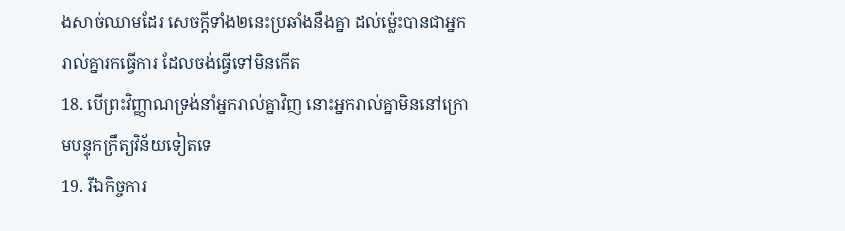ងសាច់ឈាមដែរ សេចក្តីទាំង២នេះប្រឆាំងនឹងគ្នា ដល់ម៉្លេះបានជាអ្នករាល់គ្នារកធ្វើការ ដែលចង់ធ្វើទៅមិនកើត
18. បើព្រះវិញ្ញាណទ្រង់នាំអ្នករាល់គ្នាវិញ នោះអ្នករាល់គ្នាមិននៅក្រោមបន្ទុកក្រឹត្យវិន័យទៀតទេ
19. រីឯកិច្ចការ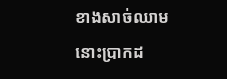ខាងសាច់ឈាម នោះប្រាកដ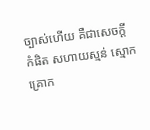ច្បាស់ហើយ គឺជាសេចក្តី កំផិត សហាយស្មន់ ស្មោកគ្រោក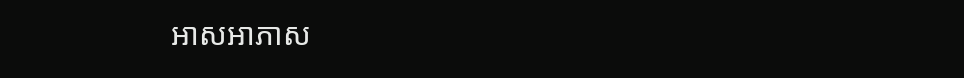អាសអាភាស